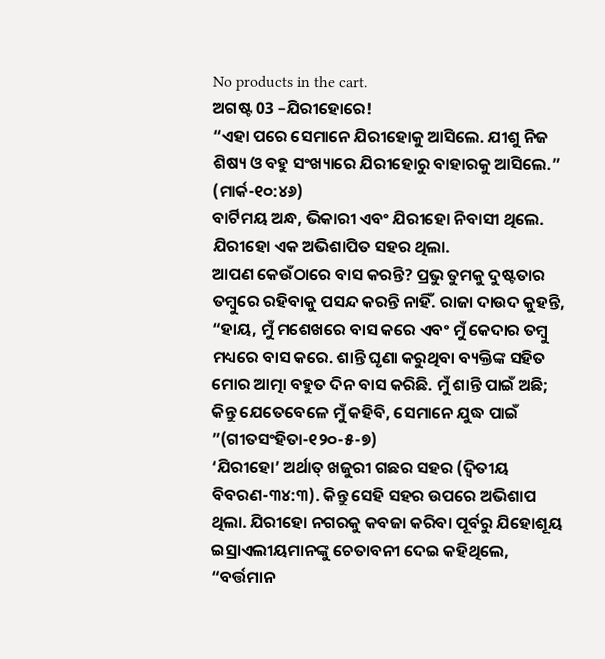No products in the cart.
ଅଗଷ୍ଟ 03 –ଯିରୀହୋରେ!
“ଏହା ପରେ ସେମାନେ ଯିରୀହୋକୁ ଆସିଲେ. ଯୀଶୁ ନିଜ ଶିଷ୍ୟ ଓ ବହୁ ସଂଖ୍ୟାରେ ଯିରୀହୋରୁ ବାହାରକୁ ଆସିଲେ.” (ମାର୍କ-୧୦:୪୬)
ବାର୍ଟିମୟ ଅନ୍ଧ, ଭିକାରୀ ଏବଂ ଯିରୀହୋ ନିବାସୀ ଥିଲେ. ଯିରୀହୋ ଏକ ଅଭିଶାପିତ ସହର ଥିଲା.
ଆପଣ କେଉଁଠାରେ ବାସ କରନ୍ତି? ପ୍ରଭୁ ତୁମକୁ ଦୁଷ୍ଟତାର ତମ୍ବୁରେ ରହିବାକୁ ପସନ୍ଦ କରନ୍ତି ନାହିଁ. ରାଜା ଦାଉଦ କୁହନ୍ତି, “ହାୟ, ମୁଁ ମଶେଖରେ ବାସ କରେ ଏବଂ ମୁଁ କେଦାର ତମ୍ବୁ ମଧ୍ୟରେ ବାସ କରେ. ଶାନ୍ତି ଘୃଣା କରୁଥିବା ବ୍ୟକ୍ତିଙ୍କ ସହିତ ମୋର ଆତ୍ମା ବହୁତ ଦିନ ବାସ କରିଛି. ମୁଁ ଶାନ୍ତି ପାଇଁ ଅଛି; କିନ୍ତୁ ଯେତେବେଳେ ମୁଁ କହିବି, ସେମାନେ ଯୁଦ୍ଧ ପାଇଁ ”(ଗୀତସଂହିତା-୧୨୦-୫-୭)
‘ଯିରୀହୋ’ ଅର୍ଥାତ୍ ଖଜୁରୀ ଗଛର ସହର (ଦ୍ୱିତୀୟ ବିବରଣ-୩୪:୩). କିନ୍ତୁ ସେହି ସହର ଉପରେ ଅଭିଶାପ ଥିଲା. ଯିରୀହୋ ନଗରକୁ କବଜା କରିବା ପୂର୍ବରୁ ଯିହୋଶୂୟ ଇସ୍ରାଏଲୀୟମାନଙ୍କୁ ଚେତାବନୀ ଦେଇ କହିଥିଲେ, “ବର୍ତ୍ତମାନ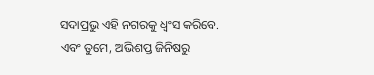ସଦାପ୍ରଭୁ ଏହି ନଗରକୁ ଧ୍ୱଂସ କରିବେ. ଏବଂ ତୁମେ, ଅଭିଶପ୍ତ ଜିନିଷରୁ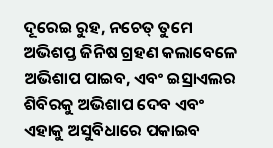ଦୂରେଇ ରୁହ, ନଚେତ୍ ତୁମେ ଅଭିଶପ୍ତ ଜିନିଷ ଗ୍ରହଣ କଲାବେଳେ ଅଭିଶାପ ପାଇବ, ଏବଂ ଇସ୍ରାଏଲର ଶିବିରକୁ ଅଭିଶାପ ଦେବ ଏବଂ ଏହାକୁ ଅସୁବିଧାରେ ପକାଇବ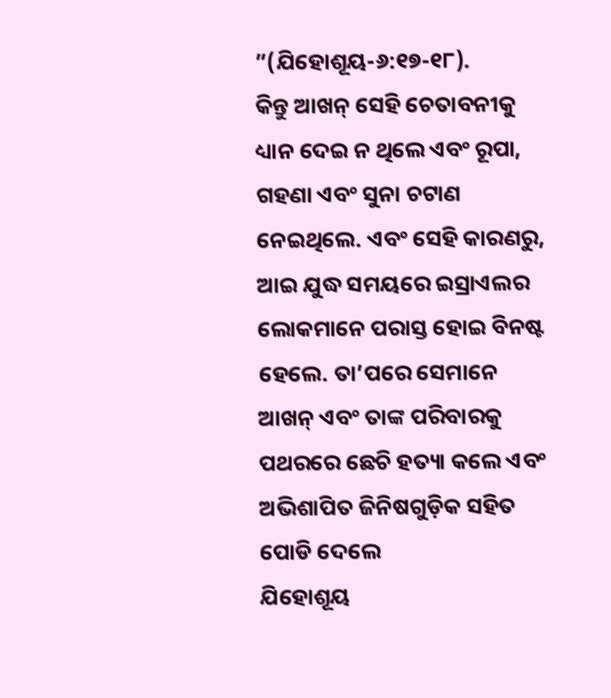”(ଯିହୋଶୂୟ-୬:୧୭-୧୮).
କିନ୍ତୁ ଆଖନ୍ ସେହି ଚେତାବନୀକୁ ଧ୍ୟାନ ଦେଇ ନ ଥିଲେ ଏବଂ ରୂପା, ଗହଣା ଏବଂ ସୁନା ଚଟାଣ ନେଇଥିଲେ. ଏବଂ ସେହି କାରଣରୁ, ଆଇ ଯୁଦ୍ଧ ସମୟରେ ଇସ୍ରାଏଲର ଲୋକମାନେ ପରାସ୍ତ ହୋଇ ବିନଷ୍ଟ ହେଲେ. ତା’ପରେ ସେମାନେ ଆଖନ୍ ଏବଂ ତାଙ୍କ ପରିବାରକୁ ପଥରରେ ଛେଚି ହତ୍ୟା କଲେ ଏବଂ ଅଭିଶାପିତ ଜିନିଷଗୁଡ଼ିକ ସହିତ ପୋଡି ଦେଲେ
ଯିହୋଶୂୟ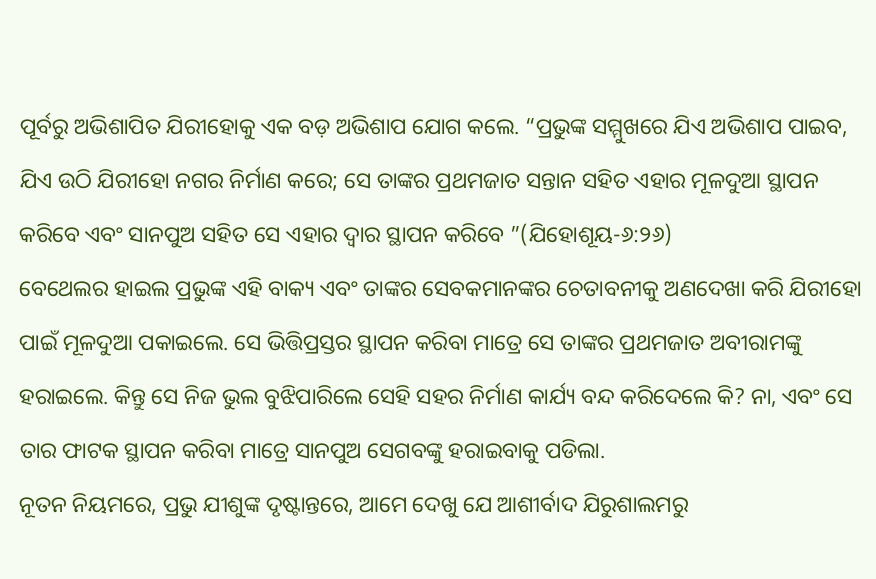ପୂର୍ବରୁ ଅଭିଶାପିତ ଯିରୀହୋକୁ ଏକ ବଡ଼ ଅଭିଶାପ ଯୋଗ କଲେ. “ପ୍ରଭୁଙ୍କ ସମ୍ମୁଖରେ ଯିଏ ଅଭିଶାପ ପାଇବ, ଯିଏ ଉଠି ଯିରୀହୋ ନଗର ନିର୍ମାଣ କରେ; ସେ ତାଙ୍କର ପ୍ରଥମଜାତ ସନ୍ତାନ ସହିତ ଏହାର ମୂଳଦୁଆ ସ୍ଥାପନ କରିବେ ଏବଂ ସାନପୁଅ ସହିତ ସେ ଏହାର ଦ୍ୱାର ସ୍ଥାପନ କରିବେ ”(ଯିହୋଶୂୟ-୬:୨୬)
ବେଥେଲର ହାଇଲ ପ୍ରଭୁଙ୍କ ଏହି ବାକ୍ୟ ଏବଂ ତାଙ୍କର ସେବକମାନଙ୍କର ଚେତାବନୀକୁ ଅଣଦେଖା କରି ଯିରୀହୋ ପାଇଁ ମୂଳଦୁଆ ପକାଇଲେ. ସେ ଭିତ୍ତିପ୍ରସ୍ତର ସ୍ଥାପନ କରିବା ମାତ୍ରେ ସେ ତାଙ୍କର ପ୍ରଥମଜାତ ଅବୀରାମଙ୍କୁ ହରାଇଲେ. କିନ୍ତୁ ସେ ନିଜ ଭୁଲ ବୁଝିପାରିଲେ ସେହି ସହର ନିର୍ମାଣ କାର୍ଯ୍ୟ ବନ୍ଦ କରିଦେଲେ କି? ନା, ଏବଂ ସେ ତାର ଫାଟକ ସ୍ଥାପନ କରିବା ମାତ୍ରେ ସାନପୁଅ ସେଗବଙ୍କୁ ହରାଇବାକୁ ପଡିଲା.
ନୂତନ ନିୟମରେ, ପ୍ରଭୁ ଯୀଶୁଙ୍କ ଦୃଷ୍ଟାନ୍ତରେ, ଆମେ ଦେଖୁ ଯେ ଆଶୀର୍ବାଦ ଯିରୁଶାଲମରୁ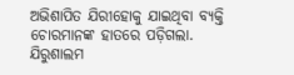ଅଭିଶାପିତ ଯିରୀହୋକୁ ଯାଇଥିବା ବ୍ୟକ୍ତି ଚୋରମାନଙ୍କ ହାତରେ ପଡ଼ିଗଲା. ଯିରୁଶାଲମ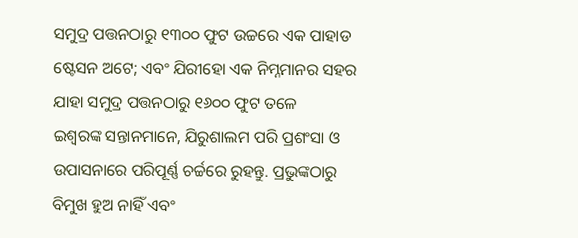ସମୁଦ୍ର ପତ୍ତନଠାରୁ ୧୩୦୦ ଫୁଟ ଉଚ୍ଚରେ ଏକ ପାହାଡ ଷ୍ଟେସନ ଅଟେ; ଏବଂ ଯିରୀହୋ ଏକ ନିମ୍ନମାନର ସହର ଯାହା ସମୁଦ୍ର ପତ୍ତନଠାରୁ ୧୬୦୦ ଫୁଟ ତଳେ
ଇଶ୍ବରଙ୍କ ସନ୍ତାନମାନେ, ଯିରୁଶାଲମ ପରି ପ୍ରଶଂସା ଓ ଉପାସନାରେ ପରିପୂର୍ଣ୍ଣ ଚର୍ଚ୍ଚରେ ରୁହନ୍ତୁ. ପ୍ରଭୁଙ୍କଠାରୁ ବିମୁଖ ହୁଅ ନାହିଁ ଏବଂ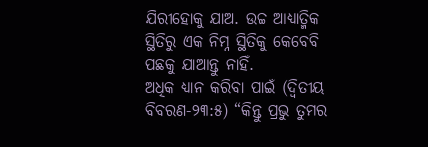ଯିରୀହୋକୁ ଯାଅ. ଉଚ୍ଚ ଆଧ୍ୟାତ୍ମିକ ସ୍ଥିତିରୁ ଏକ ନିମ୍ନ ସ୍ଥିତିକୁ କେବେବି ପଛକୁ ଯାଆନ୍ତୁ ନାହିଁ.
ଅଧିକ ଧ୍ୟାନ କରିବା ପାଇଁ (ଦ୍ୱିତୀୟ ବିବରଣ-୨୩:୫) “କିନ୍ତୁ ପ୍ରଭୁ ତୁମର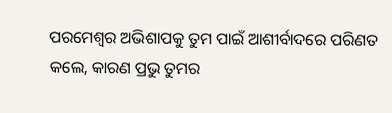ପରମେଶ୍ୱର ଅଭିଶାପକୁ ତୁମ ପାଇଁ ଆଶୀର୍ବାଦରେ ପରିଣତ କଲେ, କାରଣ ପ୍ରଭୁ ତୁମର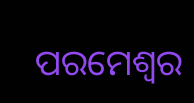ପରମେଶ୍ୱର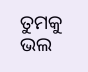ତୁମକୁ ଭଲ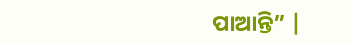ପାଆନ୍ତି” |